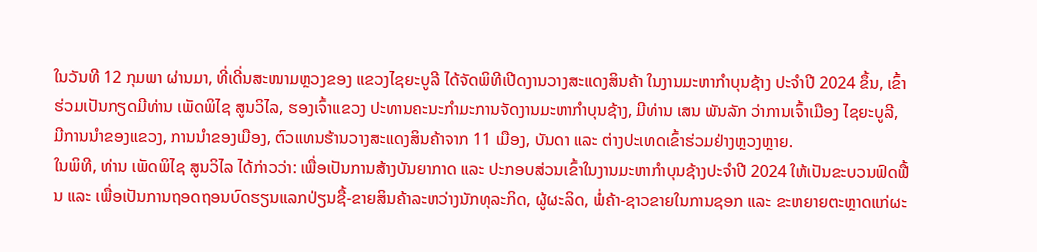ໃນວັນທີ 12 ກຸມພາ ຜ່ານມາ, ທີ່ເດີ່ນສະໜາມຫຼວງຂອງ ແຂວງໄຊຍະບູລີ ໄດ້ຈັດພິທີເປີດງານວາງສະແດງສິນຄ້າ ໃນງານມະຫາກໍາບຸນຊ້າງ ປະຈໍາປີ 2024 ຂຶ້ນ, ເຂົ້າຮ່ວມເປັນກຽດມີທ່ານ ເພັດພິໄຊ ສູນວິໄລ, ຮອງເຈົ້າແຂວງ ປະທານຄະນະກໍາມະການຈັດງານມະຫາກໍາບຸນຊ້າງ, ມີທ່ານ ເສນ ພັນລັກ ວ່າການເຈົ້າເມືອງ ໄຊຍະບູລີ, ມີການນໍາຂອງແຂວງ, ການນໍາຂອງເມືອງ, ຕົວແທນຮ້ານວາງສະແດງສິນຄ້າຈາກ 11 ເມືອງ, ບັນດາ ແລະ ຕ່າງປະເທດເຂົ້າຮ່ວມຢ່າງຫຼວງຫຼາຍ.
ໃນພິທີ, ທ່ານ ເພັດພິໄຊ ສູນວິໄລ ໄດ້ກ່າວວ່າ: ເພື່ອເປັນການສ້າງບັນຍາກາດ ແລະ ປະກອບສ່ວນເຂົ້າໃນງານມະຫາກໍາບຸນຊ້າງປະຈໍາປີ 2024 ໃຫ້ເປັນຂະບວນຟົດຟື້ນ ແລະ ເພື່ອເປັນການຖອດຖອນບົດຮຽນແລກປ່ຽນຊື້-ຂາຍສິນຄ້າລະຫວ່າງນັກທຸລະກິດ, ຜູ້ຜະລິດ, ພໍ່ຄ້າ-ຊາວຂາຍໃນການຊອກ ແລະ ຂະຫຍາຍຕະຫຼາດແກ່ຜະ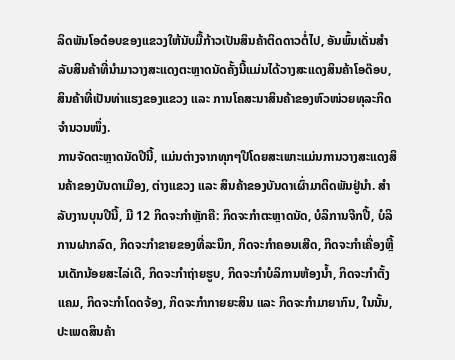ລິດພັນໂອດ໋ອບຂອງແຂວງໃຫ້ນັບມື້ກ້າວເປັນສິນຄ້າຕິດດາວຕໍ່ໄປ, ອັນພົ້ນເດັ່ນສຳລັບສິນຄ້າທີ່ນຳມາວາງສະແດງຕະຫຼາດນັດຄັ້ງນີ້ແມ່ນໄດ້ວາງສະແດງສິນຄ້າໂອດ໊ອບ, ສິນຄ້າທີ່ເປັນທ່າແຮງຂອງແຂວງ ແລະ ການໂຄສະນາສິນຄ້າຂອງຫົວໜ່ວຍທຸລະກິດຈຳນວນໜຶ່ງ.
ການຈັດຕະຫຼາດນັດປີນີ້, ແມ່ນຕ່າງຈາກທຸກໆປີໂດຍສະເພາະແມ່ນການວາງສະແດງສິນຄ້າຂອງບັນດາເມືອງ, ຕ່າງແຂວງ ແລະ ສິນຄ້າຂອງບັນດາເຜົ່າມາຕິດພັນຢູ່ນຳ. ສໍາລັບງານບຸນປີນີ້, ມີ 12 ກິດຈະກຳຫຼັກຄື: ກິດຈະກຳຕະຫຼາດນັດ, ບໍລິການຈີກປີ້, ບໍລິການຝາກລົດ, ກິດຈະກຳຂາຍຂອງທີ່ລະນຶກ, ກິດຈະກຳຄອນເສີດ, ກິດຈະກຳເຄື່ອງຫຼີ້ນເດັກນ້ອຍສະໄລ່ເດີ, ກິດຈະກຳຖ່າຍຮູບ, ກິດຈະກຳບໍລິການຫ້ອງນ້ຳ, ກິດຈະກຳຕັ້ງແຄມ, ກິດຈະກຳໂດດຈ້ອງ, ກິດຈະກຳກາຍຍະສິນ ແລະ ກິດຈະກຳມາຍາກົນ, ໃນນັ້ນ, ປະເພດສິນຄ້າ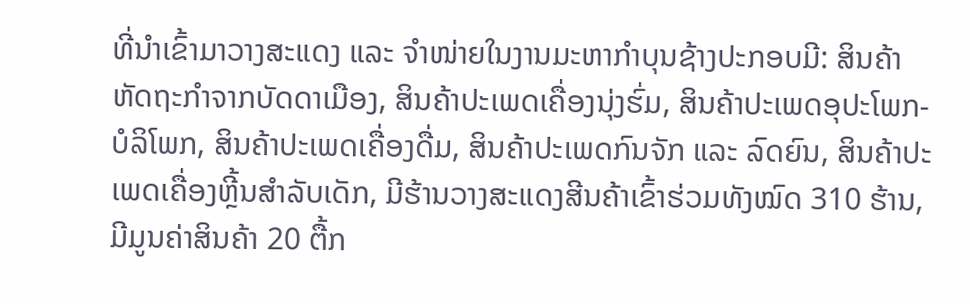ທີ່ນຳເຂົ້າມາວາງສະແດງ ແລະ ຈຳໜ່າຍໃນງານມະຫາກຳບຸນຊ້າງປະກອບມີ: ສິນຄ້າຫັດຖະກຳຈາກບັດດາເມືອງ, ສິນຄ້າປະເພດເຄື່ອງນຸ່ງຮົ່ມ, ສິນຄ້າປະເພດອຸປະໂພກ-ບໍລິໂພກ, ສິນຄ້າປະເພດເຄື່ອງດື່ມ, ສິນຄ້າປະເພດກົນຈັກ ແລະ ລົດຍົນ, ສິນຄ້າປະເພດເຄື່ອງຫຼີ້ນສຳລັບເດັກ, ມີຮ້ານວາງສະແດງສີນຄ້າເຂົ້າຮ່ວມທັງໝົດ 310 ຮ້ານ, ມີມູນຄ່າສິນຄ້າ 20 ຕື້ກ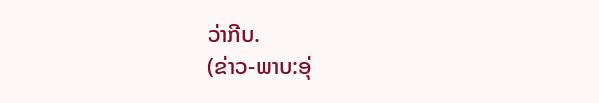ວ່າກີບ.
(ຂ່າວ-ພາບ:ອຸ່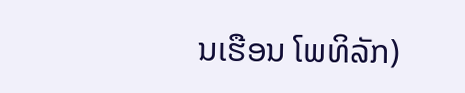ນເຮືອນ ໂພທິລັກ)